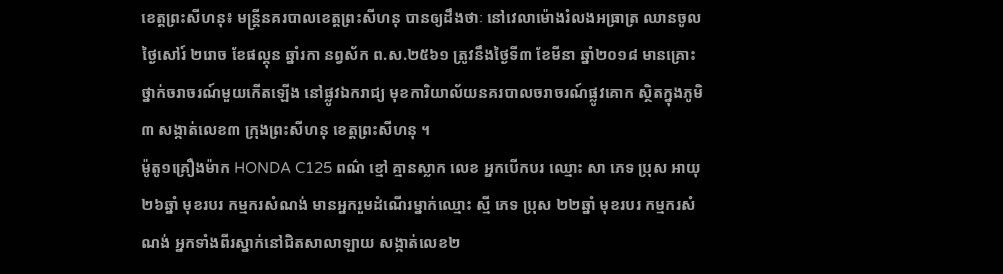ខេត្តព្រះសីហនុ៖ មន្រ្តីនគរបាលខេត្តព្រះសីហនុ បានឲ្យដឹងថាៈ នៅវេលាម៉ោងរំលងអធ្រាត្រ ឈានចូល ថ្ងៃសៅរ៍ ២រោច ខែផល្គុន ឆ្នាំរកា នព្វស័ក ព.ស.២៥៦១ ត្រូវនឹងថ្ងៃទី៣ ខែមីនា ឆ្នាំ២០១៨ មានគ្រោះថ្នាក់ចរាចរណ៍មួយកើតឡើង នៅផ្លូវឯករាជ្យ មុខការិយាល័យនគរបាលចរាចរណ៍ផ្លូវគោក ស្ថិតក្នុងភូមិ៣ សង្កាត់លេខ៣ ក្រុងព្រះសីហនុ ខេត្តព្រះសីហនុ ។
ម៉ូតូ១គ្រឿងម៉ាក HONDA C125 ពណ៌ ខ្មៅ គ្មានស្លាក លេខ អ្នកបើកបរ ឈ្មោះ សា ភេទ ប្រុស អាយុ ២៦ឆ្នាំ មុខរបរ កម្មករសំណង់ មានអ្នករួមដំណើរម្នាក់ឈ្មោះ ស្មី ភេទ ប្រុស ២២ឆ្នាំ មុខរបរ កម្មករសំណង់ អ្នកទាំងពីរស្នាក់នៅជិតសាលាឡាយ សង្កាត់លេខ២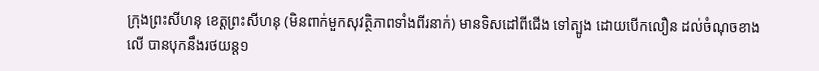ក្រុងព្រះសីហនុ ខេត្តព្រះសីហនុ (មិនពាក់មួកសុវត្ថិភាពទាំងពីរនាក់) មានទិសដៅពីជើង ទៅត្បូង ដោយបេីកលឿន ដល់ចំណុចខាងលេី បានបុកនឹងរថយន្ត១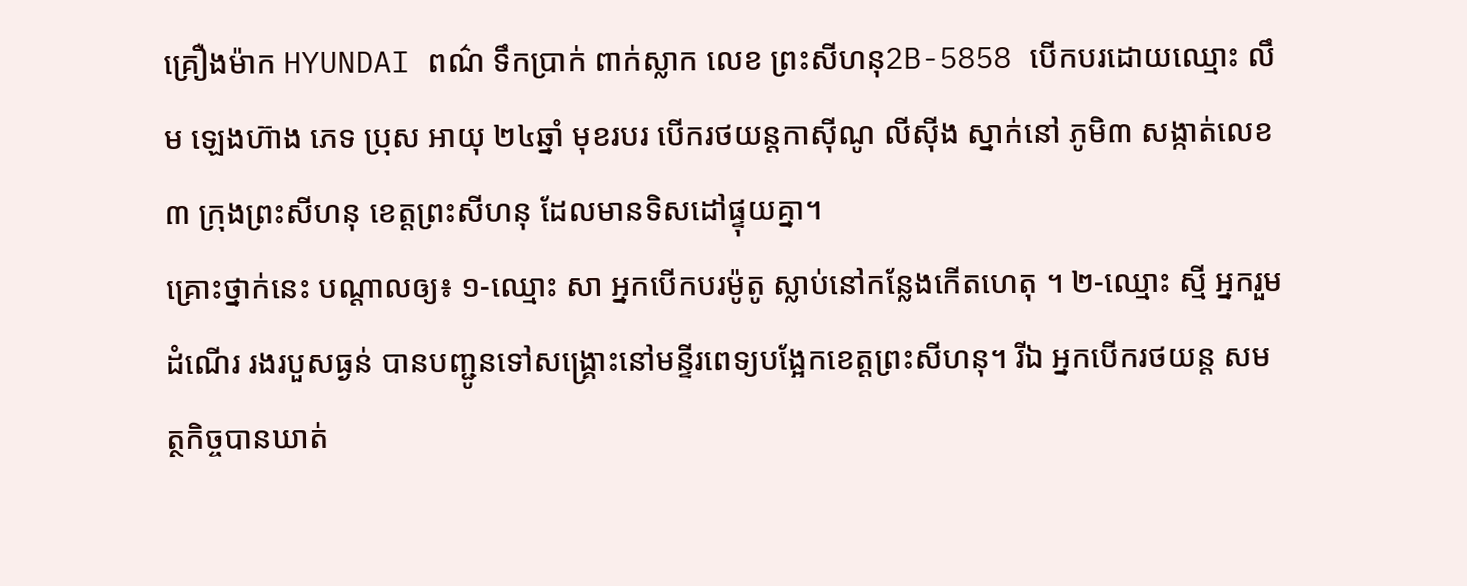គ្រឿងម៉ាក HYUNDAI ពណ៌ ទឹកប្រាក់ ពាក់ស្លាក លេខ ព្រះសីហនុ2B-5858 បើកបរដោយឈ្មោះ លឹម ឡេងហ៊ាង ភេទ ប្រុស អាយុ ២៤ឆ្នាំ មុខរបរ បេីករថយន្តកាស៊ីណូ លីស៊ីង ស្នាក់នៅ ភូមិ៣ សង្កាត់លេខ៣ ក្រុងព្រះសីហនុ ខេត្តព្រះសីហនុ ដែលមានទិសដៅផ្ទុយគ្នា។
គ្រោះថ្នាក់នេះ បណ្ដាលឲ្យ៖ ១-ឈ្មោះ សា អ្នកបើកបរម៉ូតូ ស្លាប់នៅកន្លែងកើតហេតុ ។ ២-ឈ្មោះ ស្មី អ្នករួមដំណើរ រងរបួសធ្ងន់ បានបញ្ជូនទៅសង្គ្រោះនៅមន្ទីរពេទ្យបង្អែកខេត្តព្រះសីហនុ។ រីឯ អ្នកបើករថយន្ត សមត្ថកិច្ចបានឃាត់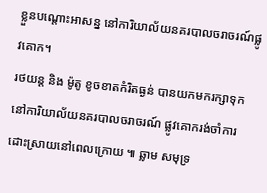ខ្លួនបណ្តោះអាសន្ន នៅការិយាល័យនគរបាលចរាចរណ៍ផ្លូវគោក។
រថយន្ត និង ម៉ូតូ ខូចខាតកំរិតធ្ងន់ បានយកមករក្សាទុកនៅការិយាល័យនគរបាលចរាចរណ៍ ផ្លូវគោករង់ចាំការដោះស្រាយនៅពេលក្រោយ ៕ ឆ្លាម សមុទ្រ